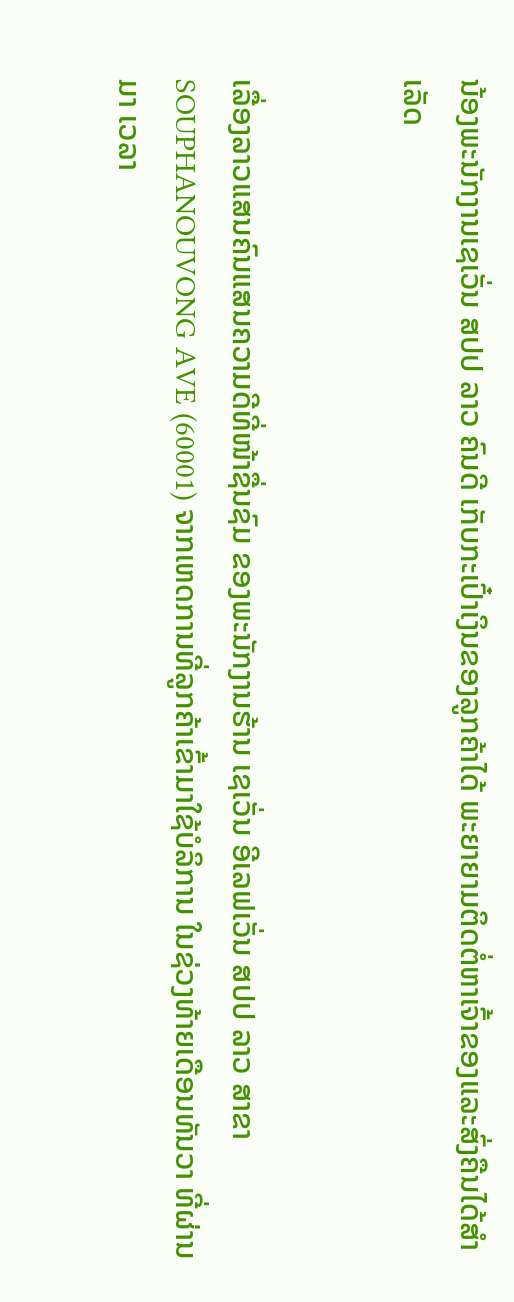ນ້ອງພະນັກງານເຊເວັ່ນ ສປປ ລາວ ຄົນດີ ເກັບກະເປົ໋າເງິນຂອງລູກຄ້າໄດ້ ພະຍາຍາມຕິດຕໍ່ຫາເຈົ້າຂອງແລະສົ່ງຄືນໄດ້ສໍາເລັດ


ເລື່ອງລາວແສນຄົນແສນຄວາມດີທີ່ໜ້າຊື່ນຊົມ ຂອງພະນັກງານຮ້ານ ເຊເວັ່ນ ອີເລຟເວັ່ນ ສປປ ລາວ ສາຂາ SOUPHANOUVONG AVE (60001) ຈາກເຫດການທີ່ລູກຄ້າເຂົ້າມາໃຊ້ບໍລິການ ໃນຊ່ວງທ້າຍເດືອນທັນວາ ທີ່ຜ່ານມາ ເວລາ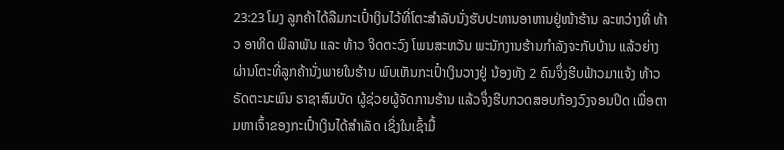23:23 ໂມງ ລູກຄ້າໄດ້ລືມກະເປົ໋າເງິນໄວ້ທີ່ໂຕະສຳລັບນັ່ງຮັບປະທານອາຫານຢູ່ໜ້າຮ້ານ ລະຫວ່າງທີ່ ທ້າວ ອາທິດ ພິລາພັນ ແລະ ທ້າວ ຈິດຕະວົງ ໂພນສະຫວັນ ພະນັກງານຮ້ານກຳລັງຈະກັບບ້ານ ແລ້ວຍ່າງຜ່ານໂຕະທີ່ລູກຄ້ານັ່ງພາຍໃນຮ້ານ ພົບເຫັນກະເປົ໋າເງິນວາງຢູ່ ນ້ອງທັງ 2 ຄົນຈຶ່ງຮີບຟ້າວມາແຈ້ງ ທ້າວ ຣັດຕະນະພົນ ຣາຊາສົມບັດ ຜູ້ຊ່ວຍຜູ້ຈັດການຮ້ານ ແລ້ວຈຶ່ງຮີບກວດສອບກ້ອງວົງຈອນປິດ ເພື່ອຕາມຫາເຈົ້າຂອງກະເປົ໋າເງິນໄດ້ສຳເລັດ ເຊິ່ງໃນເຊົ້າມື້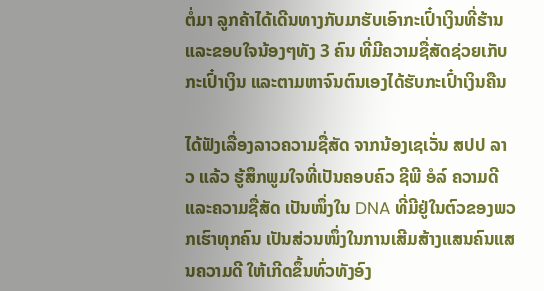ຕໍ່ມາ ລູກຄ້າໄດ້ເດີນທາງກັບມາຮັບເອົາກະເປົ໋າເງິນທີ່ຮ້ານ ແລະຂອບໃຈນ້ອງໆທັງ 3 ຄົນ ທີ່ມີຄວາມຊື່ສັດຊ່ວຍເກັບກະເປົ໋າເງິນ ແລະຕາມຫາຈົນຕົນເອງໄດ້ຮັບກະເປົ໋າເງິນຄືນ

ໄດ້ຟັງເລື່ອງລາວຄວາມຊື່ສັດ ຈາກນ້ອງເຊເວັ່ນ ສປປ ລາວ ແລ້ວ ຮູ້ສຶກພູມໃຈທີ່ເປັນຄອບຄົວ ຊີພີ ອໍລ໌ ຄວາມດີແລະຄວາມຊື່ສັດ ເປັນໜຶ່ງໃນ DNA ທີ່ມີຢູ່ໃນຕົວຂອງພວກເຮົາທຸກຄົນ ເປັນສ່ວນໜຶ່ງໃນການເສີມສ້າງແສນຄົນແສນຄວາມດີ ໃຫ້ເກີດຂຶ້ນທົ່ວທັງອົງ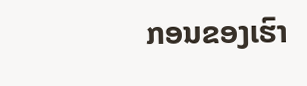ກອນຂອງເຮົາ